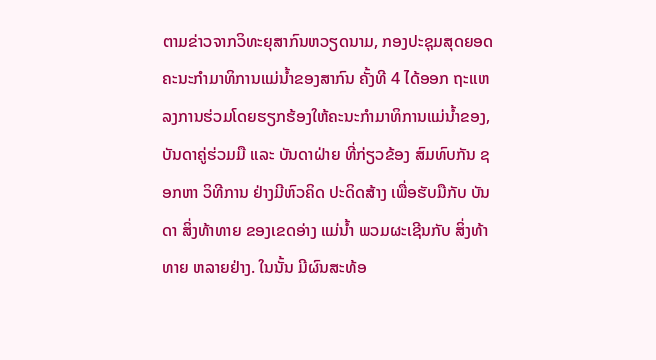ຕາມຂ່າວຈາກວິທະຍຸສາກົນຫວຽດນາມ, ກອງປະຊຸມສຸດຍອດຄະນະກຳມາທິການແມ່ນ້ຳຂອງສາກົນ ຄັ້ງທີ 4 ໄດ້ອອກ ຖະແຫລງການຮ່ວມໂດຍຮຽກຮ້ອງໃຫ້ຄະນະກຳມາທິການແມ່ນ້ຳຂອງ, ບັນດາຄູ່ຮ່ວມມື ແລະ ບັນດາຝ່າຍ ທີ່ກ່ຽວຂ້ອງ ສົມທົບກັນ ຊອກຫາ ວິທີການ ຢ່າງມີຫົວຄິດ ປະດິດສ້າງ ເພື່ອຮັບມືກັບ ບັນດາ ສິ່ງທ້າທາຍ ຂອງເຂດອ່າງ ແມ່ນ້ຳ ພວມຜະເຊີນກັບ ສິ່ງທ້າທາຍ ຫລາຍຢ່າງ. ໃນນັ້ນ ມີຜົນສະທ້ອ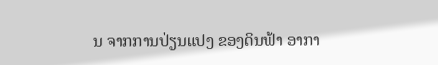ນ ຈາກການປ່ຽນແປງ ຂອງດິນຟ້າ ອາກາ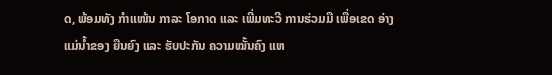ດ, ພ້ອມທັງ ກຳແໜ້ນ ກາລະ ໂອກາດ ແລະ ເພີ່ມທະວີ ການຮ່ວມມື ເພື່ອເຂດ ອ່າງແມ່ນ້ຳຂອງ ຍືນຍົງ ແລະ ຮັບປະກັນ ຄວາມໝັ້ນຄົງ ແຫ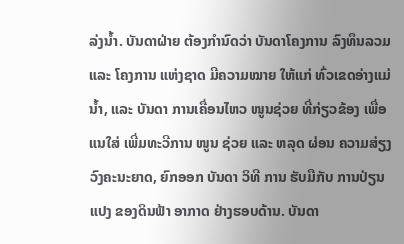ລ່ງນ້ຳ. ບັນດາຝ່າຍ ຕ້ອງກຳນົດວ່າ ບັນດາໂຄງການ ລົງທຶນລວມ ແລະ ໂຄງການ ແຫ່ງຊາດ ມີຄວາມໝາຍ ໃຫ້ແກ່ ທົ່ວເຂດອ່າງແມ່ນ້ຳ, ແລະ ບັນດາ ການເຄື່ອນໄຫວ ໜູນຊ່ວຍ ທີ່ກ່ຽວຂ້ອງ ເພື່ອແນໃສ່ ເພີ່ມທະວີການ ໜູນ ຊ່ວຍ ແລະ ຫລຸດ ຜ່ອນ ຄວາມສ່ຽງ ວົງຄະນະຍາດ, ຍົກອອກ ບັນດາ ວິທີ ການ ຮັບມືກັບ ການປ່ຽນແປງ ຂອງດິນຟ້າ ອາກາດ ຢ່າງຮອບດ້ານ. ບັນດາ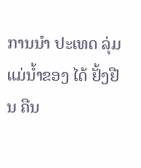ການນຳ ປະເທດ ລຸ່ມແມ່ນ້ຳຂອງ ໄດ້ ຢັ້ງຢືນ ຄືນ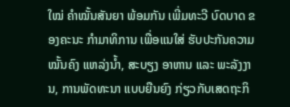ໃໝ່ ຄຳໝັ້ນສັນຍາ ພ້ອມກັນ ເພີ່ມທະວີ ບົດບາດ ຂອງຄະນະ ກຳມາທິການ ເພື່ອແນໃສ່ ຮັບປະກັນຄວາມໝັ້ນຄົງ ແຫລ່ງນ້ຳ, ສະບຽງ ອາຫານ ແລະ ພະລັງງານ, ການພັດທະນາ ແບບຍືນຍົງ ກ່ຽວກັບເສດຖະກິ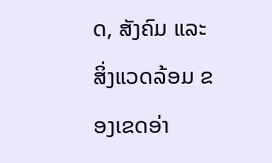ດ, ສັງຄົມ ແລະ ສິ່ງແວດລ້ອມ ຂອງເຂດອ່າ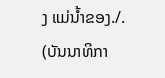ງ ແມ່ນ້ຳຂອງ./.
(ບັນນາທິກາ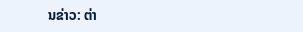ນຂ່າວ: ຕ່າ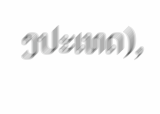ງປະເທດ),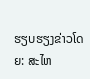ຮຽບຮຽງຂ່າວໂດຍ: ສະໄຫ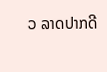ວ ລາດປາກດີ